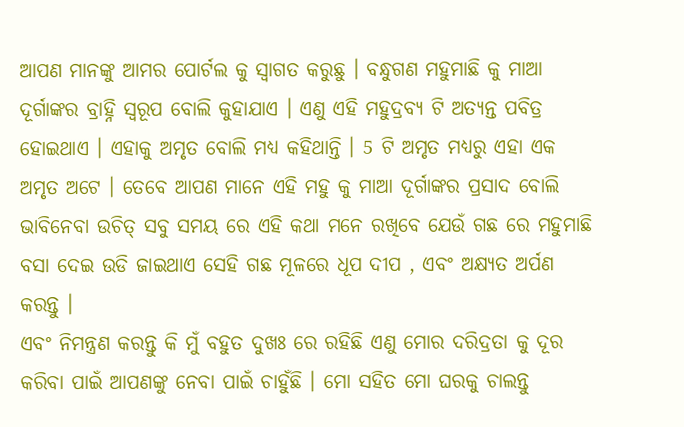ଆପଣ ମାନଙ୍କୁ ଆମର ପୋର୍ଟଲ କୁ ସ୍ୱାଗତ କରୁଛୁ । ବନ୍ଧୁଗଣ ମହୁମାଛି କୁ ମାଆ ଦୂର୍ଗାଙ୍କର ବ୍ରାହ୍ନି ସ୍ୱରୂପ ବୋଲି କୁହାଯାଏ । ଏଣୁ ଏହି ମହୁଦ୍ରବ୍ୟ ଟି ଅତ୍ୟନ୍ତ ପବିତ୍ର ହୋଇଥାଏ । ଏହାକୁ ଅମୃତ ବୋଲି ମଧ୍ୟ କହିଥାନ୍ତି । 5 ଟି ଅମୃତ ମଧ୍ୟରୁ ଏହା ଏକ ଅମୃତ ଅଟେ । ତେବେ ଆପଣ ମାନେ ଏହି ମହୁ କୁ ମାଆ ଦୂର୍ଗାଙ୍କର ପ୍ରସାଦ ବୋଲି ଭାବିନେବା ଉଚିତ୍ ସବୁ ସମୟ ରେ ଏହି କଥା ମନେ ରଖିବେ ଯେଉଁ ଗଛ ରେ ମହୁମାଛି ବସା ଦେଇ ଉଡି ଜାଇଥାଏ ସେହି ଗଛ ମୂଳରେ ଧୂପ ଦୀପ , ଏବଂ ଅକ୍ଷ୍ୟତ ଅର୍ପଣ କରନ୍ତୁ ।
ଏବଂ ନିମନ୍ତ୍ରଣ କରନ୍ତୁ କି ମୁଁ ବହୁତ ଦୁଖଃ ରେ ରହିଛି ଏଣୁ ମୋର ଦରିଦ୍ରତା କୁ ଦୂର କରିବା ପାଇଁ ଆପଣଙ୍କୁ ନେବା ପାଇଁ ଚାହୁଁଛି । ମୋ ସହିତ ମୋ ଘରକୁ ଚାଲନ୍ତୁ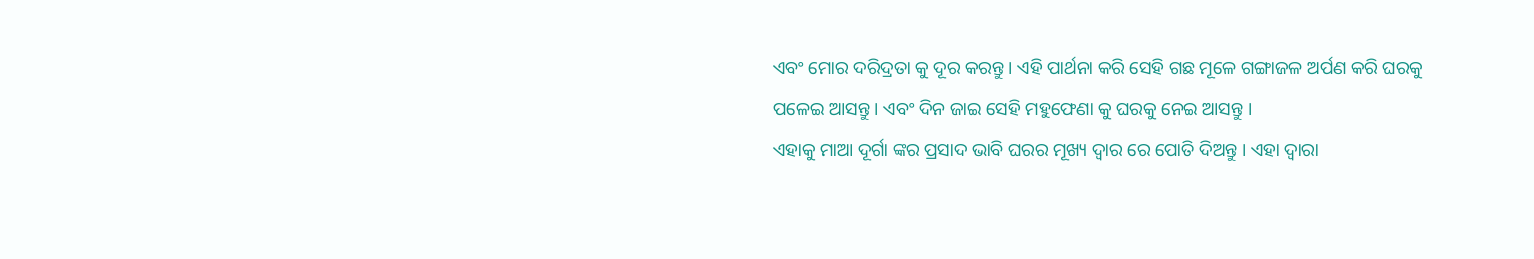ଏବଂ ମୋର ଦରିଦ୍ରତା କୁ ଦୂର କରନ୍ତୁ । ଏହି ପାର୍ଥନା କରି ସେହି ଗଛ ମୂଳେ ଗଙ୍ଗାଜଳ ଅର୍ପଣ କରି ଘରକୁ ପଳେଇ ଆସନ୍ତୁ । ଏବଂ ଦିନ ଜାଇ ସେହି ମହୁଫେଣା କୁ ଘରକୁ ନେଇ ଆସନ୍ତୁ ।
ଏହାକୁ ମାଆ ଦୂର୍ଗା ଙ୍କର ପ୍ରସାଦ ଭାବି ଘରର ମୂଖ୍ୟ ଦ୍ୱାର ରେ ପୋତି ଦିଅନ୍ତୁ । ଏହା ଦ୍ୱାରା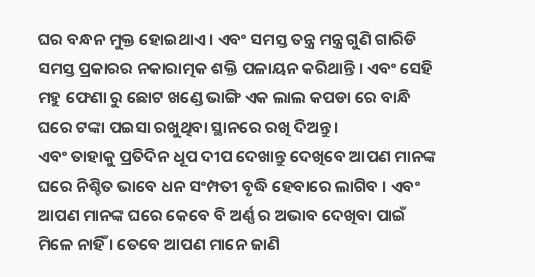ଘର ବନ୍ଧନ ମୁକ୍ତ ହୋଇଥାଏ । ଏବଂ ସମସ୍ତ ତନ୍ତ୍ର ମନ୍ତ୍ର ଗୁଣି ଗାରିଡି ସମସ୍ତ ପ୍ରକାରର ନକାରାତ୍ମକ ଶକ୍ତି ପଳାୟନ କରିଥାନ୍ତି । ଏବଂ ସେହି ମହୁ ଫେଣା ରୁ ଛୋଟ ଖଣ୍ଡେ ଭାଙ୍ଗି ଏକ ଲାଲ କପଡା ରେ ବାନ୍ଧି ଘରେ ଟଙ୍କା ପଇସା ରଖୁଥିବା ସ୍ଥାନରେ ରଖି ଦିଅନ୍ତୁ ।
ଏବଂ ତାହାକୁ ପ୍ରତିଦିନ ଧୂପ ଦୀପ ଦେଖାନ୍ତୁ ଦେଖିବେ ଆପଣ ମାନଙ୍କ ଘରେ ନିଶ୍ଚିତ ଭାବେ ଧନ ସଂମ୍ପତୀ ବୃଦ୍ଧି ହେବାରେ ଲାଗିବ । ଏବଂ ଆପଣ ମାନଙ୍କ ଘରେ କେବେ ବି ଅର୍ଣ୍ଣ ର ଅଭାବ ଦେଖିବା ପାଇଁ ମିଳେ ନାହିଁ । ତେବେ ଆପଣ ମାନେ ଜାଣି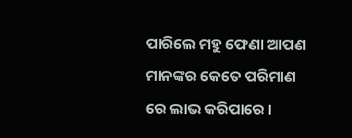ପାରିଲେ ମହୁ ଫେଣା ଆପଣ ମାନଙ୍କର କେତେ ପରିମାଣ ରେ ଲାଭ କରିପାରେ ।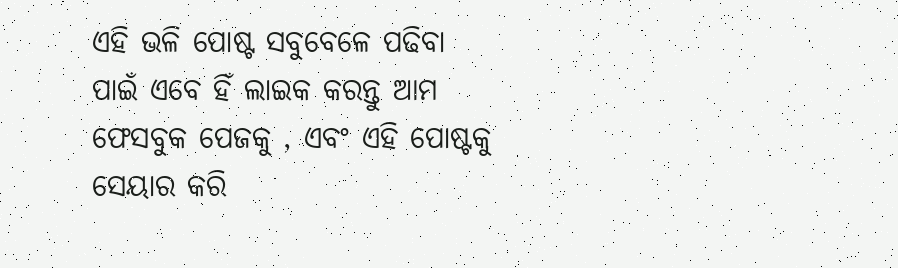ଏହି ଭଳି ପୋଷ୍ଟ ସବୁବେଳେ ପଢିବା ପାଇଁ ଏବେ ହିଁ ଲାଇକ କରନ୍ତୁ ଆମ ଫେସବୁକ ପେଜକୁ , ଏବଂ ଏହି ପୋଷ୍ଟକୁ ସେୟାର କରି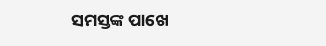ସମସ୍ତଙ୍କ ପାଖେ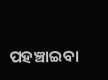ପହଞ୍ଚାଇବା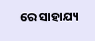ରେ ସାହାଯ୍ୟ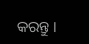କରନ୍ତୁ ।